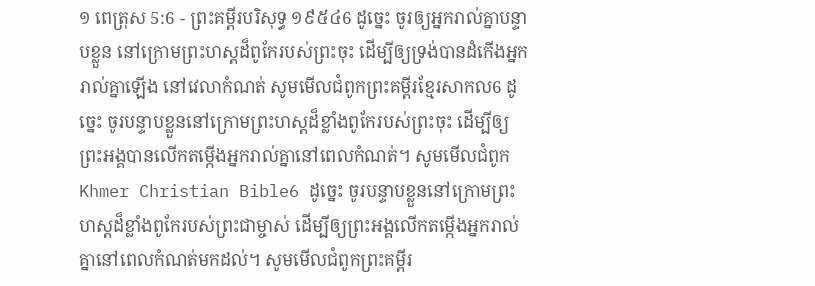១ ពេត្រុស 5:6 - ព្រះគម្ពីរបរិសុទ្ធ ១៩៥៤6 ដូច្នេះ ចូរឲ្យអ្នករាល់គ្នាបន្ទាបខ្លួន នៅក្រោមព្រះហស្តដ៏ពូកែរបស់ព្រះចុះ ដើម្បីឲ្យទ្រង់បានដំកើងអ្នករាល់គ្នាឡើង នៅវេលាកំណត់ សូមមើលជំពូកព្រះគម្ពីរខ្មែរសាកល6 ដូច្នេះ ចូរបន្ទាបខ្លួននៅក្រោមព្រះហស្តដ៏ខ្លាំងពូកែរបស់ព្រះចុះ ដើម្បីឲ្យព្រះអង្គបានលើកតម្កើងអ្នករាល់គ្នានៅពេលកំណត់។ សូមមើលជំពូកKhmer Christian Bible6 ដូច្នេះ ចូរបន្ទាបខ្លួននៅក្រោមព្រះហស្តដ៏ខ្លាំងពូកែរបស់ព្រះជាម្ចាស់ ដើម្បីឲ្យព្រះអង្គលើកតម្កើងអ្នករាល់គ្នានៅពេលកំណត់មកដល់។ សូមមើលជំពូកព្រះគម្ពីរ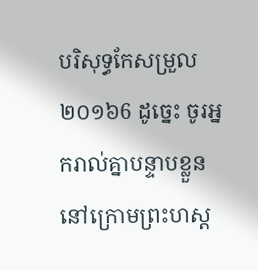បរិសុទ្ធកែសម្រួល ២០១៦6 ដូច្នេះ ចូរអ្នករាល់គ្នាបន្ទាបខ្លួន នៅក្រោមព្រះហស្ត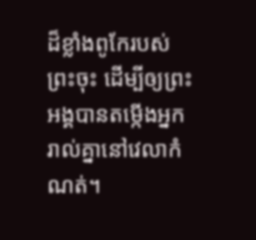ដ៏ខ្លាំងពូកែរបស់ព្រះចុះ ដើម្បីឲ្យព្រះអង្គបានតម្កើងអ្នករាល់គ្នានៅវេលាកំណត់។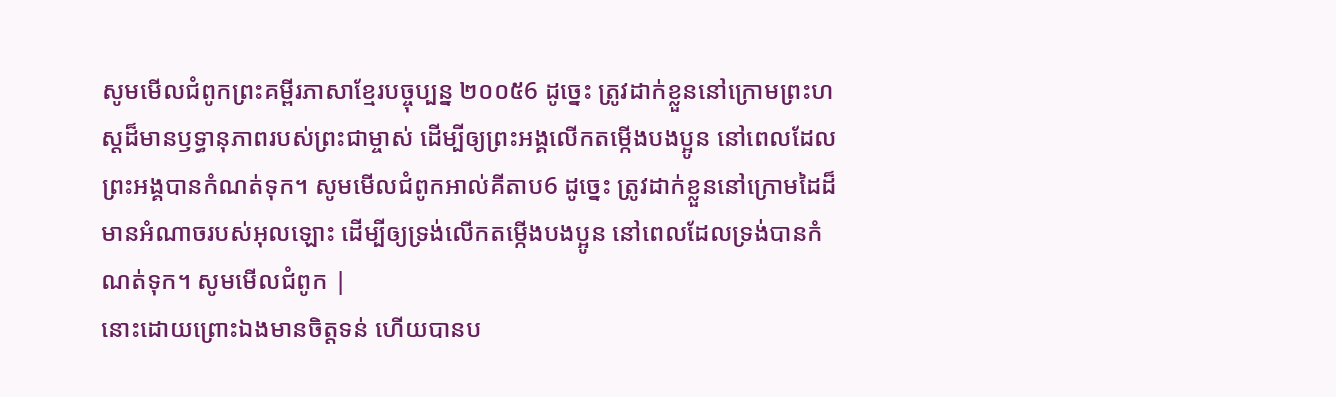សូមមើលជំពូកព្រះគម្ពីរភាសាខ្មែរបច្ចុប្បន្ន ២០០៥6 ដូច្នេះ ត្រូវដាក់ខ្លួននៅក្រោមព្រះហស្ដដ៏មានឫទ្ធានុភាពរបស់ព្រះជាម្ចាស់ ដើម្បីឲ្យព្រះអង្គលើកតម្កើងបងប្អូន នៅពេលដែលព្រះអង្គបានកំណត់ទុក។ សូមមើលជំពូកអាល់គីតាប6 ដូច្នេះ ត្រូវដាក់ខ្លួននៅក្រោមដៃដ៏មានអំណាចរបស់អុលឡោះ ដើម្បីឲ្យទ្រង់លើកតម្កើងបងប្អូន នៅពេលដែលទ្រង់បានកំណត់ទុក។ សូមមើលជំពូក |
នោះដោយព្រោះឯងមានចិត្តទន់ ហើយបានប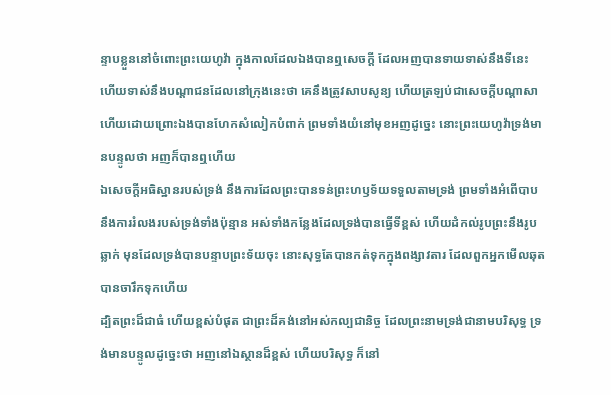ន្ទាបខ្លួននៅចំពោះព្រះយេហូវ៉ា ក្នុងកាលដែលឯងបានឮសេចក្ដី ដែលអញបានទាយទាស់នឹងទីនេះ ហើយទាស់នឹងបណ្តាជនដែលនៅក្រុងនេះថា គេនឹងត្រូវសាបសូន្យ ហើយត្រឡប់ជាសេចក្ដីបណ្តាសា ហើយដោយព្រោះឯងបានហែកសំលៀកបំពាក់ ព្រមទាំងយំនៅមុខអញដូច្នេះ នោះព្រះយេហូវ៉ាទ្រង់មានបន្ទូលថា អញក៏បានឮហើយ
ឯសេចក្ដីអធិស្ឋានរបស់ទ្រង់ នឹងការដែលព្រះបានទន់ព្រះហឫទ័យទទួលតាមទ្រង់ ព្រមទាំងអំពើបាប នឹងការរំលងរបស់ទ្រង់ទាំងប៉ុន្មាន អស់ទាំងកន្លែងដែលទ្រង់បានធ្វើទីខ្ពស់ ហើយដំកល់រូបព្រះនឹងរូបឆ្លាក់ មុនដែលទ្រង់បានបន្ទាបព្រះទ័យចុះ នោះសុទ្ធតែបានកត់ទុកក្នុងពង្សាវតារ ដែលពួកអ្នកមើលឆុតបានចារឹកទុកហើយ
ដ្បិតព្រះដ៏ជាធំ ហើយខ្ពស់បំផុត ជាព្រះដ៏គង់នៅអស់កល្បជានិច្ច ដែលព្រះនាមទ្រង់ជានាមបរិសុទ្ធ ទ្រង់មានបន្ទូលដូច្នេះថា អញនៅឯស្ថានដ៏ខ្ពស់ ហើយបរិសុទ្ធ ក៏នៅ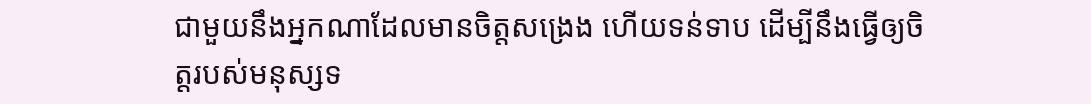ជាមួយនឹងអ្នកណាដែលមានចិត្តសង្រេង ហើយទន់ទាប ដើម្បីនឹងធ្វើឲ្យចិត្តរបស់មនុស្សទ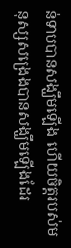ន់ទាបបានសង្ឃឹមឡើង ហើយចិត្តរបស់មនុស្សសង្រេងបានសង្ឃឹមឡើងដែរ